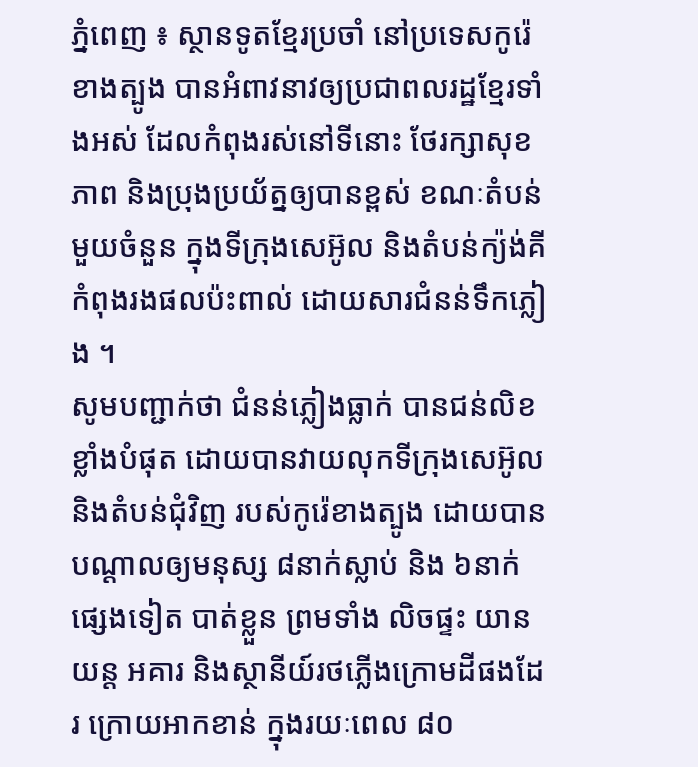ភ្នំពេញ ៖ ស្ថានទូតខ្មែរប្រចាំ នៅប្រទេសកូរ៉េខាងត្បូង បានអំពាវនាវឲ្យប្រជាពលរដ្ឋខ្មែរទាំងអស់ ដែលកំពុងរស់នៅទីនោះ ថែរក្សាសុខភាព និងប្រុងប្រយ័ត្នឲ្យបានខ្ពស់ ខណៈតំបន់មួយចំនួន ក្នុងទីក្រុងសេអ៊ូល និងតំបន់ក្យ៉ង់គី កំពុងរងផលប៉ះពាល់ ដោយសារជំនន់ទឹកភ្លៀង ។
សូមបញ្ជាក់ថា ជំនន់ភ្លៀងធ្លាក់ បានជន់លិខខ្លាំងបំផុត ដោយបានវាយលុកទីក្រុងសេអ៊ូល និងតំបន់ជុំវិញ របស់កូរ៉េខាងត្បូង ដោយបានបណ្តាលឲ្យមនុស្ស ៨នាក់ស្លាប់ និង ៦នាក់ផ្សេងទៀត បាត់ខ្លួន ព្រមទាំង លិចផ្ទះ យានយន្ត អគារ និងស្ថានីយ៍រថភ្លើងក្រោមដីផងដែរ ក្រោយអាកខាន់ ក្នុងរយៈពេល ៨០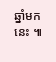ឆ្នាំមកនេះ ៕